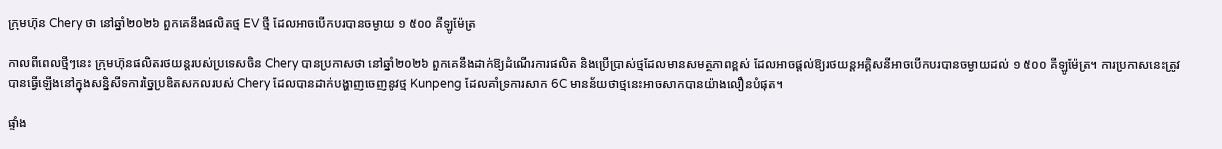ក្រុមហ៊ុន Chery ថា នៅឆ្នាំ២០២៦ ពួកគេនឹងផលិតថ្ម EV ថ្មី ដែលអាចបើកបរបានចម្ងាយ ១ ៥០០ គីឡូម៉ែត្រ

កាលពីពេលថ្មីៗនេះ ក្រុមហ៊ុនផលិតរថយន្តរបស់ប្រទេសចិន Chery បានប្រកាសថា នៅឆ្នាំ២០២៦ ពួកគេនឹងដាក់ឱ្យដំណើរការផលិត និងប្រើប្រាស់ថ្មដែលមានសមត្ថភាពខ្ពស់ ដែលអាចផ្តល់ឱ្យរថយន្តអគ្គិសនីអាចបើកបរបានចម្ងាយដល់ ១ ៥០០ គីឡូម៉ែត្រ។ ការប្រកាសនេះត្រូវបានធ្វើឡើងនៅក្នុងសន្និសីទការច្នៃប្រឌិតសកលរបស់ Chery ដែលបានដាក់បង្ហាញចេញនូវថ្ម Kunpeng ដែលគាំទ្រការសាក 6C មានន័យថាថ្មនេះអាចសាកបានយ៉ាងលឿនបំផុត។

ផ្ទាំង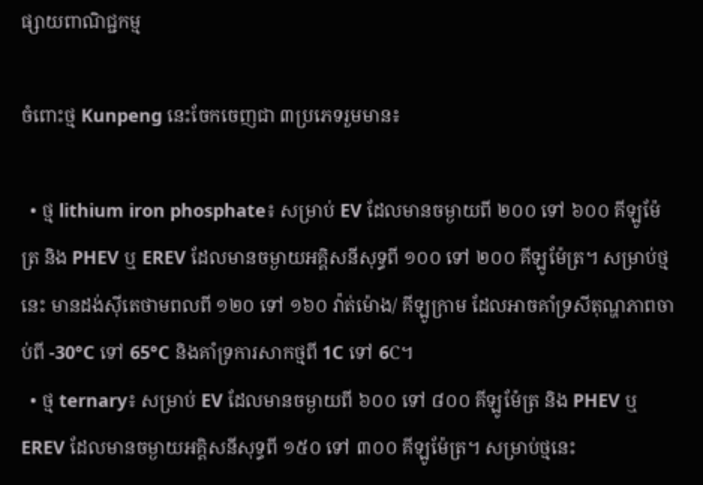ផ្សាយពាណិជ្ជកម្ម

ចំពោះថ្ម Kunpeng នេះចែកចេញជា ៣ប្រភេទរួមមាន៖

  • ថ្ម lithium iron phosphate៖ សម្រាប់ EV ដែលមានចម្ងាយពី ២០០ ទៅ ៦០០ គីឡូម៉ែត្រ និង PHEV ឬ EREV ដែលមានចម្ងាយអគ្គិសនីសុទ្ធពី ១០០ ទៅ ២០០ គីឡូម៉ែត្រ។ សម្រាប់ថ្មនេះ មានដង់ស៊ីតេថាមពលពី ១២០ ទៅ ១៦០ វ៉ាត់ម៉ោង/ គីឡូក្រាម ដែលអាចគាំទ្រសីតុណ្ហភាពចាប់ពី -30°C ទៅ 65°C និងគាំទ្រការសាកថ្មពី 1C ទៅ 6C។
  • ថ្ម ternary៖ សម្រាប់ EV ដែលមានចម្ងាយពី ៦០០ ទៅ ៨០០ គីឡូម៉ែត្រ និង PHEV ឬ EREV ដែលមានចម្ងាយអគ្គិសនីសុទ្ធពី ១៥០ ទៅ ៣០០ គីឡូម៉ែត្រ។ សម្រាប់ថ្មនេះ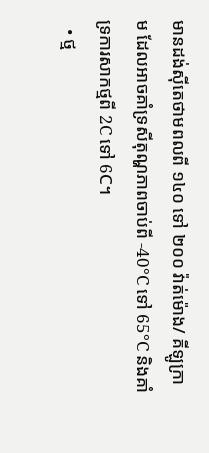មានដង់ស៊ីតេថាមពលពី ១៤០ ទៅ ២០០ វ៉ាត់ម៉ោង/ គីឡូក្រាម ដែលអាចគាំទ្រសីតុណ្ហភាពចាប់ពី -40°C ទៅ 65°C និងគាំទ្រការសាកថ្មពី 2C ទៅ 6C។
  • ថ្ម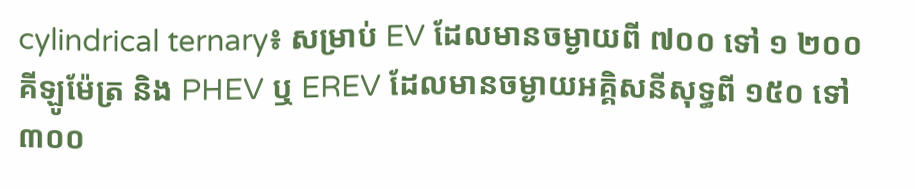cylindrical ternary៖ សម្រាប់ EV ដែលមានចម្ងាយពី ៧០០ ទៅ ១ ២០០ គីឡូម៉ែត្រ និង PHEV ឬ EREV ដែលមានចម្ងាយអគ្គិសនីសុទ្ធពី ១៥០ ទៅ ៣០០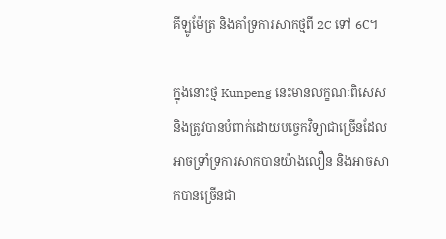គីឡូម៉ែត្រ និងគាំទ្រការសាកថ្មពី 2C ទៅ 6C។

ក្នុងនោះថ្ម Kunpeng នេះមានលក្ខណៈពិសេស និងត្រូវបានបំពាក់ដោយបច្ចេកវិទ្យាជាច្រើនដែលអាចទ្រាំទ្រការសាកបានយ៉ាងលឿន និងអាចសាកបានច្រើនជា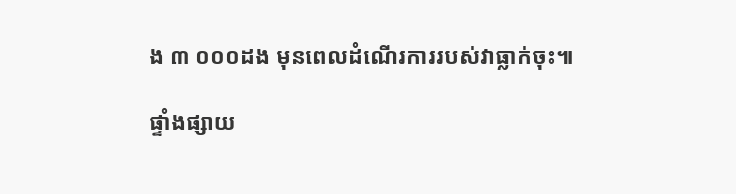ង ៣ ០០០ដង មុនពេលដំណើរការរបស់វាធ្លាក់ចុះ៕

ផ្ទាំងផ្សាយ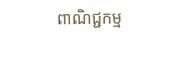ពាណិជ្ជកម្ម